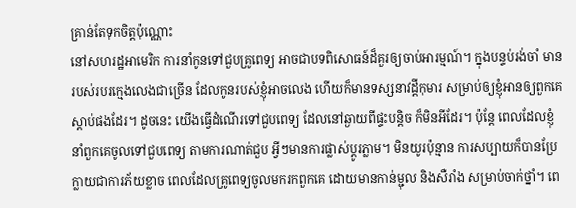គ្រាន់តែទុកចិត្តប៉ុណ្ណោះ
នៅសហរដ្ឋអាមេរិក ការនាំកូនទៅជួបគ្រូពេទ្យ អាចជាបទពិសោធន៍ដ៏គួរឲ្យចាប់អារម្មណ៍។ ក្នុងបន្ទប់រង់ចាំ មានរបស់របរក្មេងលេងជាច្រើន ដែលកូនរបស់ខ្ញុំអាចលេង ហើយក៏មានទស្សនាវដ្តីកុមារ សម្រាប់ឲ្យខ្ញុំអានឲ្យពួកគេស្តាប់ផងដែរ។ ដូចនេះ យើងធ្វើដំណើរទៅជួបពេទ្យ ដែលនៅឆ្ងាយពីផ្ទះបន្តិច ក៏មិនអីដែរ។ ប៉ុន្តែ ពេលដែលខ្ញុំនាំពួកគេចូលទៅជួបពេទ្យ តាមការណាត់ជួប អ្វីៗមានការផ្លាស់ប្តូរភ្លាម។ មិនយូរប៉ុន្មាន ការសប្បាយក៏បានប្រែក្លាយជាការភ័យខ្លាច ពេលដែលគ្រូពេទ្យចូលមករកពួកគេ ដោយមានកាន់ម្ជុល និងសឺរាំង សម្រាប់ចាក់ថ្នាំ។ ពេ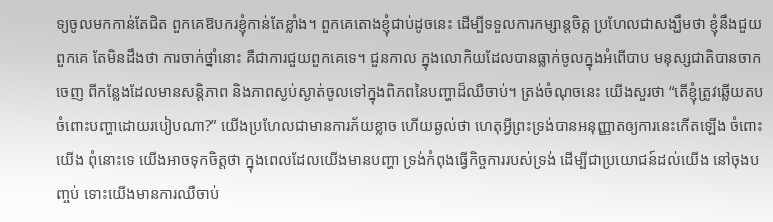ទ្យចូលមកកាន់តែជិត ពួកគេឱបករខ្ញុំកាន់តែខ្លាំង។ ពួកគេតោងខ្ញុំជាប់ដូចនេះ ដើម្បីទទួលការកម្សាន្តចិត្ត ប្រហែលជាសង្ឃឹមថា ខ្ញុំនឹងជួយពួកគេ តែមិនដឹងថា ការចាក់ថ្នាំនោះ គឺជាការជួយពួកគេទេ។ ជួនកាល ក្នុងលោកិយដែលបានធ្លាក់ចូលក្នុងអំពើបាប មនុស្សជាតិបានចាកចេញ ពីកន្លែងដែលមានសន្តិភាព និងភាពស្ងប់ស្ងាត់ចូលទៅក្នុងពិភពនៃបញ្ហាដ៏ឈឺចាប់។ ត្រង់ចំណុចនេះ យើងសួរថា “តើខ្ញុំត្រូវឆ្លើយតប ចំពោះបញ្ហាដោយរបៀបណា?” យើងប្រហែលជាមានការភ័យខ្លាច ហើយឆ្ងល់ថា ហេតុអ្វីព្រះទ្រង់បានអនុញ្ញាតឲ្យការនេះកើតឡើង ចំពោះយើង ពុំនោះទេ យើងអាចទុកចិត្តថា ក្នុងពេលដែលយើងមានបញ្ហា ទ្រង់កំពុងធ្វើកិច្ចការរបស់ទ្រង់ ដើម្បីជាប្រយោជន៍ដល់យើង នៅចុងបញ្ចប់ ទោះយើងមានការឈឺចាប់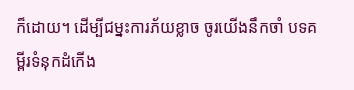ក៏ដោយ។ ដើម្បីជម្នះការភ័យខ្លាច ចូរយើងនឹកចាំ បទគម្ពីរទំនុកដំកើង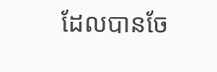ដែលបានចែ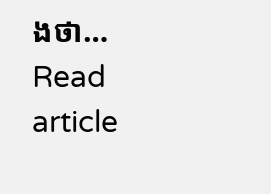ងថា…
Read article